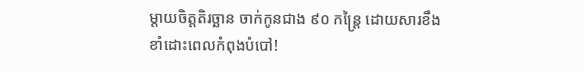ម្តាយចិត្តតិរច្ឆាន ចាក់កូនជាង ៩០ កន្ត្រៃ ដោយសារខឹង ខាំដោះពេលកំពុងបំបៅ!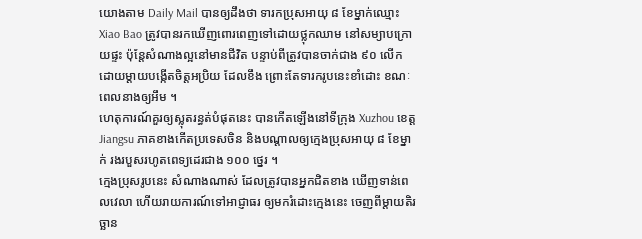យោងតាម Daily Mail បានឲ្យដឹងថា ទារកប្រុសអាយុ ៨ ខែម្នាក់ឈ្មោះ Xiao Bao ត្រូវបានរកឃើញពោរពេញទៅដោយថ្លុកឈាម នៅសម្យាបក្រោយផ្ទះ ប៉ុន្តែសំណាងល្អនៅមានជីវិត បន្ទាប់ពីត្រូវបានចាក់ជាង ៩០ លើក ដោយម្តាយបង្កើតចិត្តអប្រិយ ដែលខឹង ព្រោះតែទារករូបនេះខាំដោះ ខណៈពេលនាងឲ្យអឹម ។
ហេតុការណ៍គួរឲ្យស្លុតរន្ធត់បំផុតនេះ បានកើតឡើងនៅទីក្រុង Xuzhou ខេត្ត Jiangsu ភាគខាងកើតប្រទេសចិន និងបណ្តាលឲ្យក្មេងប្រុសអាយុ ៨ ខែម្នាក់ រងរបួសរហូតពេទ្យដេរជាង ១០០ ថ្នេរ ។
ក្មេងប្រុសរូបនេះ សំណាងណាស់ ដែលត្រូវបានអ្នកជិតខាង ឃើញទាន់ពេលវេលា ហើយរាយការណ៍ទៅអាជ្ញាធរ ឲ្យមករំដោះក្មេងនេះ ចេញពីម្តាយតិរច្ឆាន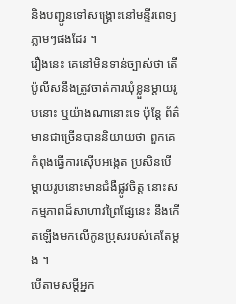និងបញ្ជូនទៅសង្គ្រោះនៅមន្ទីរពេទ្យភ្លាមៗផងដែរ ។
រឿងនេះ គេនៅមិនទាន់ច្បាស់ថា តើប៉ូលីសនឹងត្រូវចាត់ការឃុំខ្លួនម្តាយរូបនោះ ឬយ៉ាងណានោះទេ ប៉ុន្តែ ព័ត៌មានជាច្រើនបាននិយាយថា ពួកគេកំពុងធ្វើការស៊ើបអង្កេត ប្រសិនបើម្តាយរូបនោះមានជំងឺផ្លូវចិត្ត នោះសកម្មភាពដ៏សាហាវព្រៃផ្សែនេះ នឹងកើតឡើងមកលើកូនប្រុសរបស់គេតែម្តង ។
បើតាមសម្តីអ្នក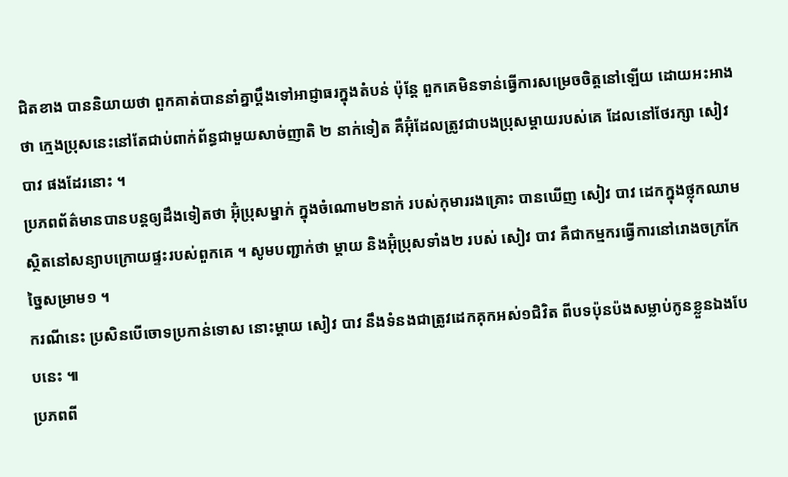ជិតខាង បាននិយាយថា ពួកគាត់បាននាំគ្នាប្តឹងទៅអាជ្ញាធរក្នុងតំបន់ ប៉ុន្តែ ពួកគេមិនទាន់ធ្វើការសម្រេចចិត្តនៅឡើយ ដោយអះអាងថា ក្មេងប្រុសនេះនៅតែជាប់ពាក់ព័ន្ធជាមួយសាច់ញាតិ ២ នាក់ទៀត គឺអ៊ុំដែលត្រូវជាបងប្រុសម្តាយរបស់គេ ដែលនៅថែរក្សា សៀវ បាវ ផងដែរនោះ ។
ប្រភពព័ត៌មានបានបន្តឲ្យដឹងទៀតថា អ៊ុំប្រុសម្នាក់ ក្នុងចំណោម២នាក់ របស់កុមាររងគ្រោះ បានឃើញ សៀវ បាវ ដេកក្នុងថ្លុកឈាម ស្ថិតនៅសន្យាបក្រោយផ្ទះរបស់ពួកគេ ។ សូមបញ្ជាក់ថា ម្តាយ និងអ៊ុំប្រុសទាំង២ របស់ សៀវ បាវ គឺជាកម្មករធ្វើការនៅរោងចក្រកែច្នៃសម្រាម១ ។
ករណីនេះ ប្រសិនបើចោទប្រកាន់ទោស នោះម្តាយ សៀវ បាវ នឹងទំនងជាត្រូវដេកគុកអស់១ជិវិត ពីបទប៉ុនប៉ងសម្លាប់កូនខ្លួនឯងបែបនេះ ៕
ប្រភពពី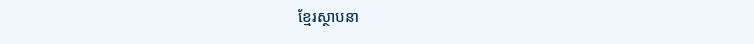ខ្មែរស្ថាបនា